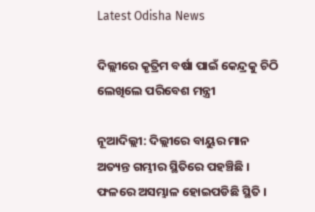Latest Odisha News

ଦିଲ୍ଲୀରେ କୃତ୍ରିମ ବର୍ଷା ପାଇଁ କେନ୍ଦ୍ରକୁ ଚିଠି ଲେଖିଲେ ପରିବେଶ ମନ୍ତ୍ରୀ

ନୂଆଦିଲ୍ଲୀ: ଦିଲ୍ଲୀରେ ବାୟୁର ମାନ ଅତ୍ୟନ୍ତ ଗମ୍ଭୀର ସ୍ଥିତିରେ ପହଞ୍ଚିଛି । ଫଳରେ ଅସମ୍ଭାଳ ହୋଇପଡିଛି ସ୍ଥିତି ।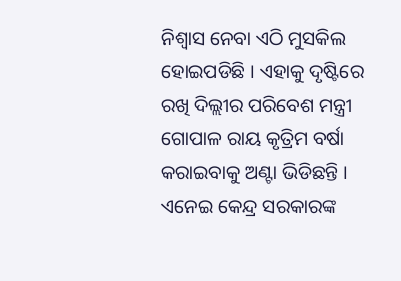ନିଶ୍ୱାସ ନେବା ଏଠି ମୁସକିଲ ହୋଇପଡିଛି । ଏହାକୁ ଦୃଷ୍ଟିରେ ରଖି ଦିଲ୍ଲୀର ପରିବେଶ ମନ୍ତ୍ରୀ ଗୋପାଳ ରାୟ କୃତ୍ରିମ ବର୍ଷା କରାଇବାକୁ ଅଣ୍ଟା ଭିଡିଛନ୍ତି । ଏନେଇ କେନ୍ଦ୍ର ସରକାରଙ୍କ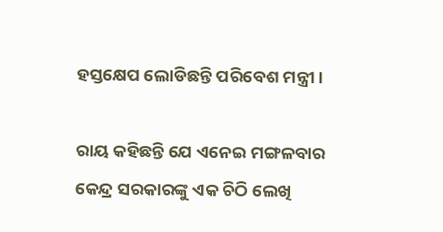ହସ୍ତକ୍ଷେପ ଲୋଡିଛନ୍ତି ପରିବେଶ ମନ୍ତ୍ରୀ ।

ରାୟ କହିଛନ୍ତି ଯେ ଏନେଇ ମଙ୍ଗଳବାର କେନ୍ଦ୍ର ସରକାରଙ୍କୁ ଏକ ଚିଠି ଲେଖି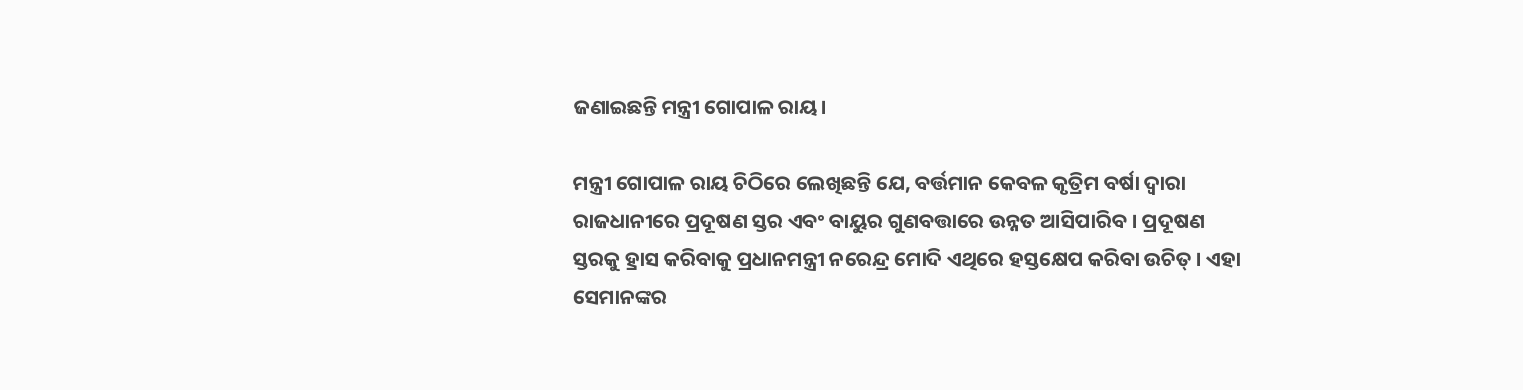ଜଣାଇଛନ୍ତି ମନ୍ତ୍ରୀ ଗୋପାଳ ରାୟ।

ମନ୍ତ୍ରୀ ଗୋପାଳ ରାୟ ଚିଠିରେ ଲେଖିଛନ୍ତି ଯେ, ବର୍ତ୍ତମାନ କେବଳ କୃତ୍ରିମ ବର୍ଷା ଦ୍ୱାରା ରାଜଧାନୀରେ ପ୍ରଦୂଷଣ ସ୍ତର ଏବଂ ବାୟୁର ଗୁଣବତ୍ତାରେ ଉନ୍ନତ ଆସିପାରିବ । ପ୍ରଦୂଷଣ ସ୍ତରକୁ ହ୍ରାସ କରିବାକୁ ପ୍ରଧାନମନ୍ତ୍ରୀ ନରେନ୍ଦ୍ର ମୋଦି ଏଥିରେ ହସ୍ତକ୍ଷେପ କରିବା ଉଚିତ୍ । ଏହା ସେମାନଙ୍କର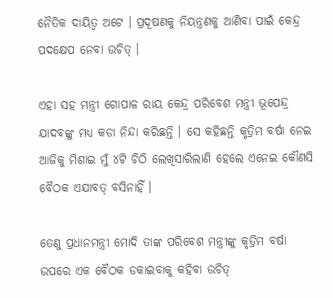ନୈତିକ ଦାୟିତ୍ୱ ଅଟେ । ପ୍ରଦୂଷଣକୁ ନିୟନ୍ତ୍ରଣକୁ ଆଣିବା ପାଇଁ କେନ୍ଦ୍ର ପଦକ୍ଷେପ ନେବା ଉଚିତ୍ ।

ଏହା ସହ ମନ୍ତ୍ରୀ ଗୋପାଳ ରାୟ କେନ୍ଦ୍ର ପରିବେଶ ମନ୍ତ୍ରୀ ଭୂପେନ୍ଦ୍ର ଯାଦବଙ୍କୁ ମଧ୍ୟ କଡା ନିନ୍ଦା କରିଛନ୍ତି । ସେ କହିଛନ୍ତି କୃତ୍ରିମ ବର୍ଷା ନେଇ ଆଜିକୁ ମିଶାଇ ମୁଁ ୪ଟି ଚିଠି ଲେଖିସାରିଲାଣି ହେଲେ ଏନେଇ କୌଣସି ବୈଠକ ଏଯାବତ୍ ବସିନାହିଁ ।

ତେଣୁ ପ୍ରଧାନମନ୍ତ୍ରୀ ମୋଦି ତାଙ୍କ ପରିବେଶ ମନ୍ତ୍ରୀଙ୍କୁ କୃତ୍ରିମ ବର୍ଷା ଉପରେ ଏକ ବୈଠକ ଡକାଇବାକୁ କହିବା ଉଚିତ୍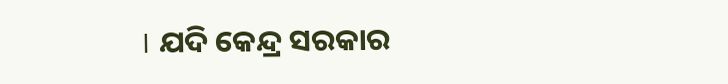। ଯଦି କେନ୍ଦ୍ର ସରକାର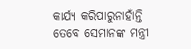କାର୍ଯ୍ୟ କରିପାରୁନାହାଁନ୍ତି ତେବେ ସେମାନଙ୍କ ମନ୍ତ୍ରୀ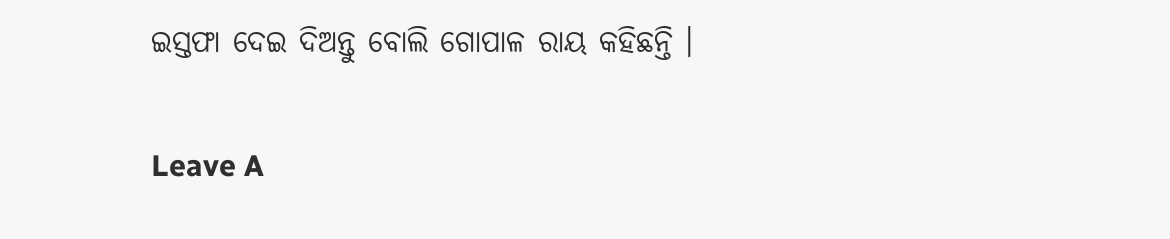ଇସ୍ତଫା ଦେଇ ଦିଅନ୍ତୁ ବୋଲି ଗୋପାଳ ରାୟ କହିଛନ୍ତି ।

Leave A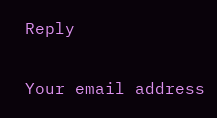Reply

Your email address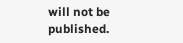will not be published.